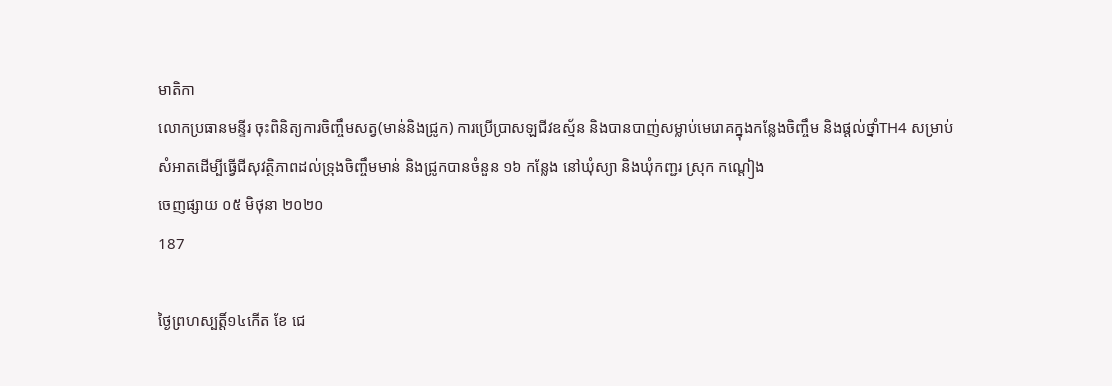មាតិកា
លោកប្រធានមន្ទីរ ចុះពិនិត្យការចិញ្ចឹមសត្វ(មាន់និងជ្រូក) ការប្រើប្រាសឡជីវឧស្ម័ន និងបានបាញ់សម្លាប់មេរោគក្នុងកន្លែងចិញ្ចឹម និងផ្តល់ថ្នាំTH4 សម្រាប់សំអាតដើម្បីធ្វើជីសុវត្ថិភាពដល់ទ្រុងចិញ្ចឹមមាន់ និងជ្រូកបានចំនួន ១៦ កន្លែង នៅឃុំស្យា និងឃុំកញ្ជរ ស្រុក កណ្តៀង
ចេញផ្សាយ ០៥ មិថុនា ២០២០
187

ថ្ងៃព្រហស្បត្តិ៍១៤កើត ខែ ជេ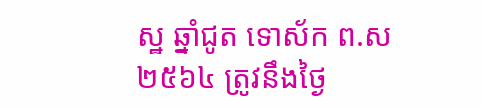ស្ឋ ឆ្នាំជូត ទោស័ក ព.ស២៥៦៤ ត្រូវនឹងថ្ងៃ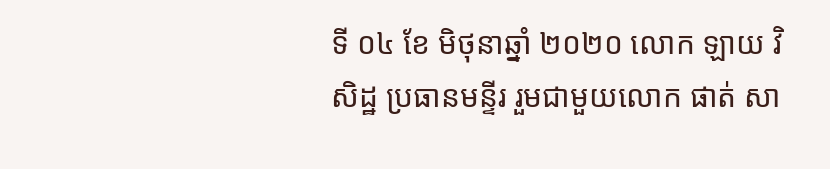ទី ០៤ ខែ មិថុនាឆ្នាំ ២០២០ លោក ឡាយ វិសិដ្ឋ ប្រធានមន្ទីរ រួមជាមួយលោក ផាត់ សា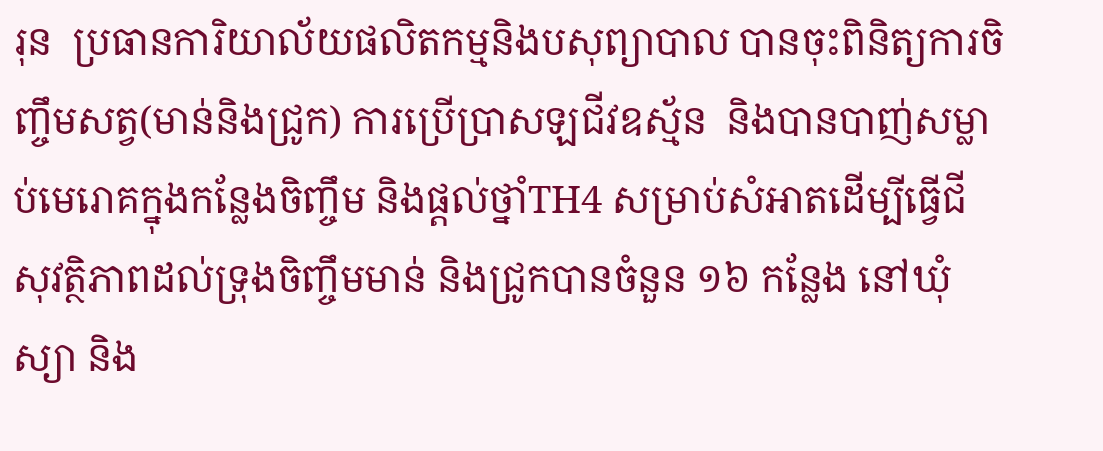រុន  ប្រធានការិយាល័យផលិតកម្មនិងបសុព្យាបាល បានចុះពិនិត្យការចិញ្ចឹមសត្វ(មាន់និងជ្រូក) ការប្រើប្រាសឡជីវឧស្ម័ន  និងបានបាញ់សម្លាប់មេរោគក្នុងកន្លែងចិញ្ចឹម និងផ្តល់ថ្នាំTH4 សម្រាប់សំអាតដើម្បីធ្វើជីសុវត្ថិភាពដល់ទ្រុងចិញ្ចឹមមាន់ និងជ្រូកបានចំនួន ១៦ កន្លែង នៅឃុំស្យា និង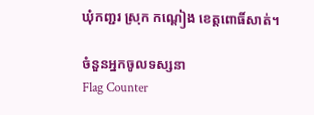ឃុំកញ្ជរ ស្រុក កណ្តៀង ខេត្តពោធិ៍សាត់។

ចំនួនអ្នកចូលទស្សនា
Flag Counter